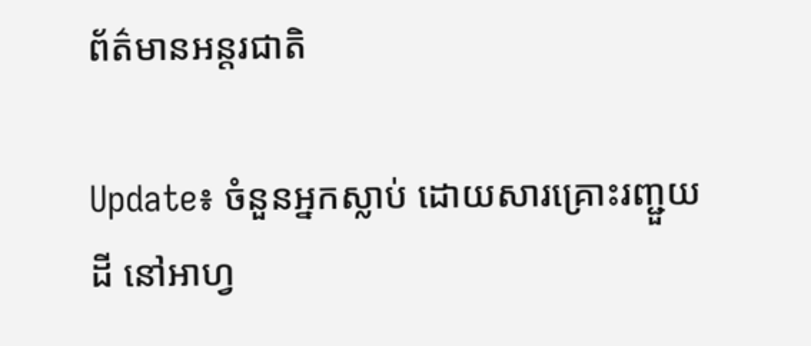ព័ត៌មានអន្តរជាតិ

Update៖ ចំនួនអ្នកស្លាប់ ដោយសារគ្រោះរញ្ជួយដី នៅអាហ្វ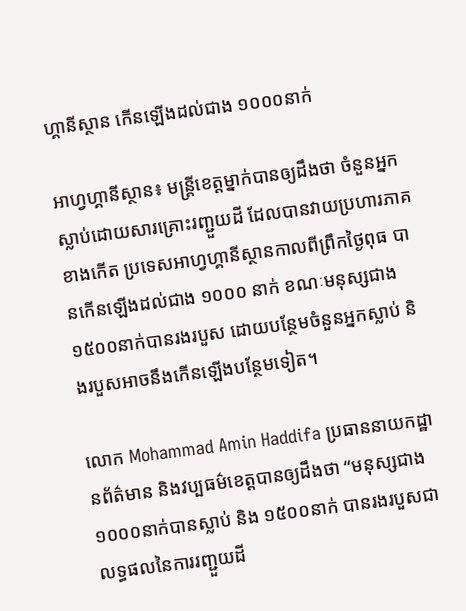ហ្គានីស្ថាន កើនឡើងដល់ជាង ១០០០នាក់

អាហ្វហ្គានីស្ថាន៖ មន្ត្រីខេត្តម្នាក់បានឲ្យដឹងថា ចំនួនអ្នកស្លាប់ដោយសារគ្រោះរញ្ជួយដី ដែលបានវាយប្រហារភាគខាងកើត ប្រទេសអាហ្វហ្គានីស្ថានកាលពីព្រឹកថ្ងៃពុធ បានកើនឡើងដល់ជាង ១០០០ នាក់ ខណៈមនុស្សជាង ១៥០០នាក់បានរងរបួស ដោយបន្ថែមចំនួនអ្នកស្លាប់ និងរបួសអាចនឹងកើនឡើងបន្ថែមទៀត។

លោក Mohammad Amin Haddifa ប្រធាននាយកដ្ឋានព័ត៌មាន និងវប្បធម៌ខេត្តបានឲ្យដឹងថា “មនុស្សជាង ១០០០នាក់បានស្លាប់ និង ១៥០០នាក់ បានរងរបួសជាលទ្ធផលនៃការរញ្ជួយដី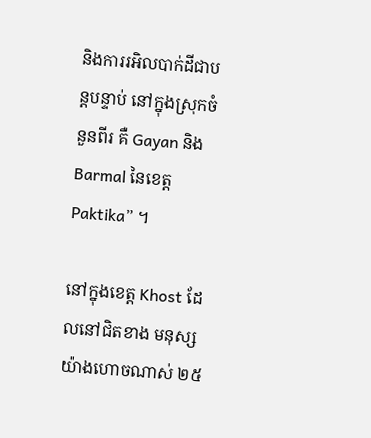និងការរអិលបាក់ដីជាបន្តបន្ទាប់ នៅក្នុងស្រុកចំនួនពីរ គឺ Gayan និង Barmal នៃខេត្ដ Paktika” ។

នៅក្នុងខេត្ត Khost ដែលនៅជិតខាង មនុស្សយ៉ាងហោចណាស់ ២៥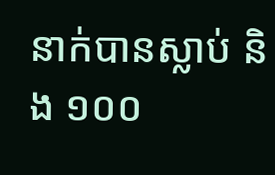នាក់បានស្លាប់ និង ១០០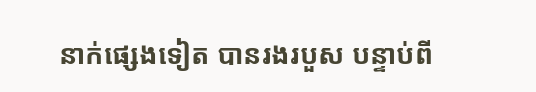នាក់ផ្សេងទៀត បានរងរបួស បន្ទាប់ពី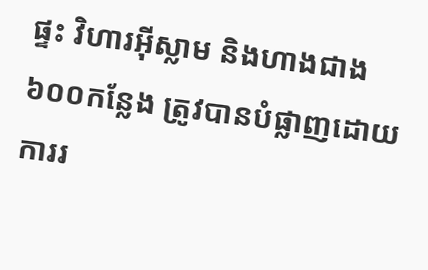ផ្ទះ វិហារអ៊ីស្លាម និងហាងជាង ៦០០កន្លែង ត្រូវបានបំផ្លាញដោយការរ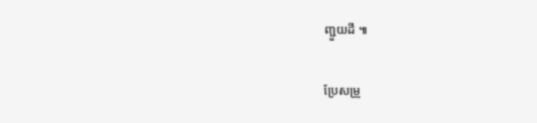ញ្ជួយដី ៕

ប្រែសម្រួ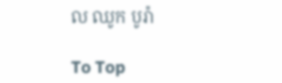ល ឈូក បូរ៉ា

To Top